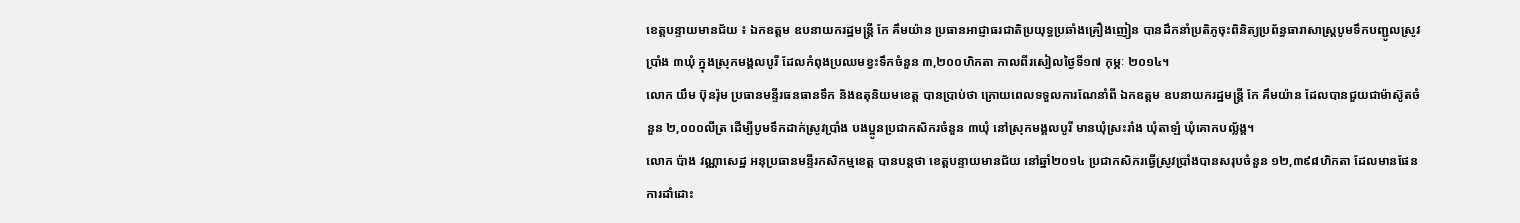ខេត្តបន្ទាយមានជ័យ ៖ ឯកឧត្តម ឧបនាយករដ្ឋមន្ត្រី កែ គឹមយ៉ាន ប្រធានអាជ្ញាធរជាតិប្រយុទ្ធប្រឆាំងគ្រឿងញៀន បានដឹកនាំប្រតិភូចុះពិនិត្យប្រព័ន្ធធារាសាស្ត្របូមទឹកបញ្ជូលស្រូវប្រាំង ៣ឃុំ ក្នុងស្រុកមង្គលបូរី ដែលកំពុងប្រឈមខ្វះទឹកចំនួន ៣,២០០ហិកតា កាលពីរសៀលថ្ងៃទី១៧ កុម្ភៈ ២០១៤។
លោក យឹម ប៊ុនរ៉ុម ប្រធានមន្ទីរធនធានទឹក និងឧតុនិយមខេត្ត បានប្រាប់ថា ក្រោយពេលទទួលការណែនាំពី ឯកឧត្តម ឧបនាយករដ្ឋមន្ត្រី កែ គឹមយ៉ាន ដែលបានជួយជាម៉ាស៊ូតចំនួន ២,០០០លីត្រ ដើម្បីបូមទឹកដាក់ស្រូវប្រាំង បងប្អូនប្រជាកសិករចំនួន ៣ឃុំ នៅស្រុកមង្គលបូរី មានឃុំស្រះរាំង ឃុំតាឡំ ឃុំគោកបល្ល័ង្គ។
លោក ប៉ាង វណ្ណាសេដ្ឋ អនុប្រធានមន្ទីរកសិកម្មខេត្ត បានបន្តថា ខេត្តបន្ទាយមានជ័យ នៅឆ្នាំ២០១៤ ប្រជាកសិករធ្វើស្រូវប្រាំងបានសរុបចំនួន ១២,៣៩៨ហិកតា ដែលមានផែនការដាំដោះ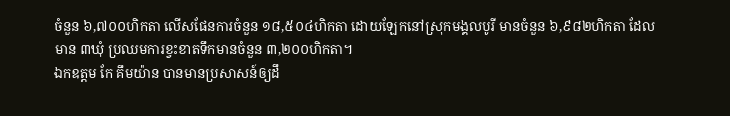ចំនួន ៦,៧០០ហិកតា លើសផែនការចំនួន ១៨,៥០៤ហិកតា ដោយឡែកនៅស្រុកមង្គលបូរី មានចំនួន ៦,៩៨២ហិកតា ដែលមាន ៣ឃុំ ប្រឈមការខ្វះខាតទឹកមានចំនួន ៣,២០០ហិកតា។
ឯកឧត្តម កែ គឹមយ៉ាន បានមានប្រសាសន៍ឲ្យដឹ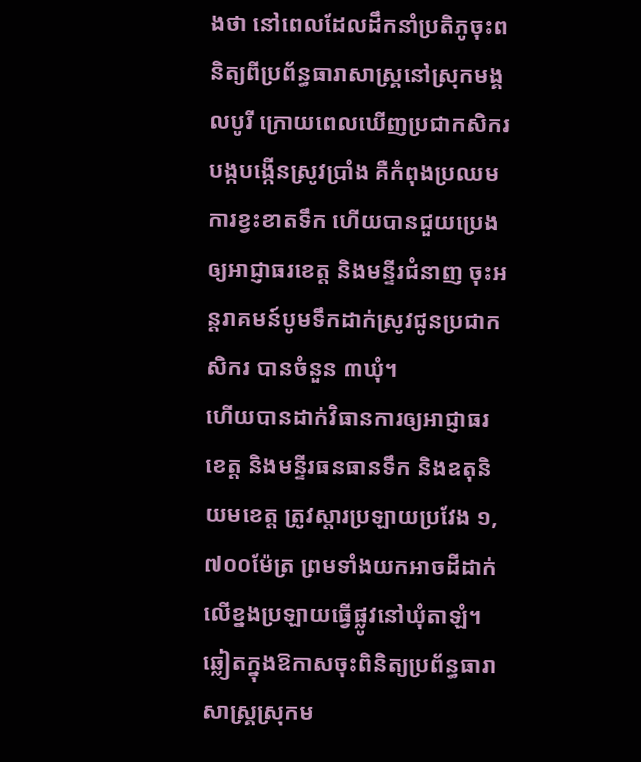ងថា នៅពេលដែលដឹកនាំប្រតិភូចុះពនិត្យពីប្រព័ន្ធធារាសាស្គ្រនៅស្រុកមង្គលបូរី ក្រោយពេលឃើញប្រជាកសិករបង្កបង្កើនស្រូវប្រាំង គឺកំពុងប្រឈមការខ្វះខាតទឹក ហើយបានជួយប្រេងឲ្យអាជ្ញាធរខេត្ត និងមន្ទីរជំនាញ ចុះអន្តរាគមន៍បូមទឹកដាក់ស្រូវជូនប្រជាកសិករ បានចំនួន ៣ឃុំ។
ហើយបានដាក់វិធានការឲ្យអាជ្ញាធរខេត្ត និងមន្ទីរធនធានទឹក និងឧតុនិយមខេត្ត ត្រូវស្តារប្រឡាយប្រវែង ១,៧០០ម៉ែត្រ ព្រមទាំងយកអាចដីដាក់លើខ្នងប្រឡាយធ្វើផ្លូវនៅឃុំតាឡំ។ ឆ្លៀតក្នុងឱកាសចុះពិនិត្យប្រព័ន្ធធារាសាស្គ្រស្រុកម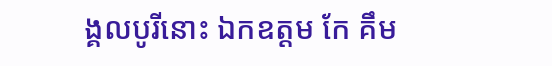ង្គលបូរីនោះ ឯកឧត្តម កែ គឹម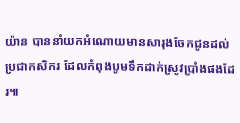យ៉ាន បាននាំយកអំណោយមានសារុងចែកជូនដល់ប្រជាកសិករ ដែលកំពុងបូមទឹកដាក់ស្រូវប្រាំងផងដែរ៕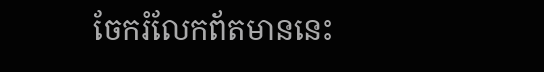ចែករំលែកព័តមាននេះ